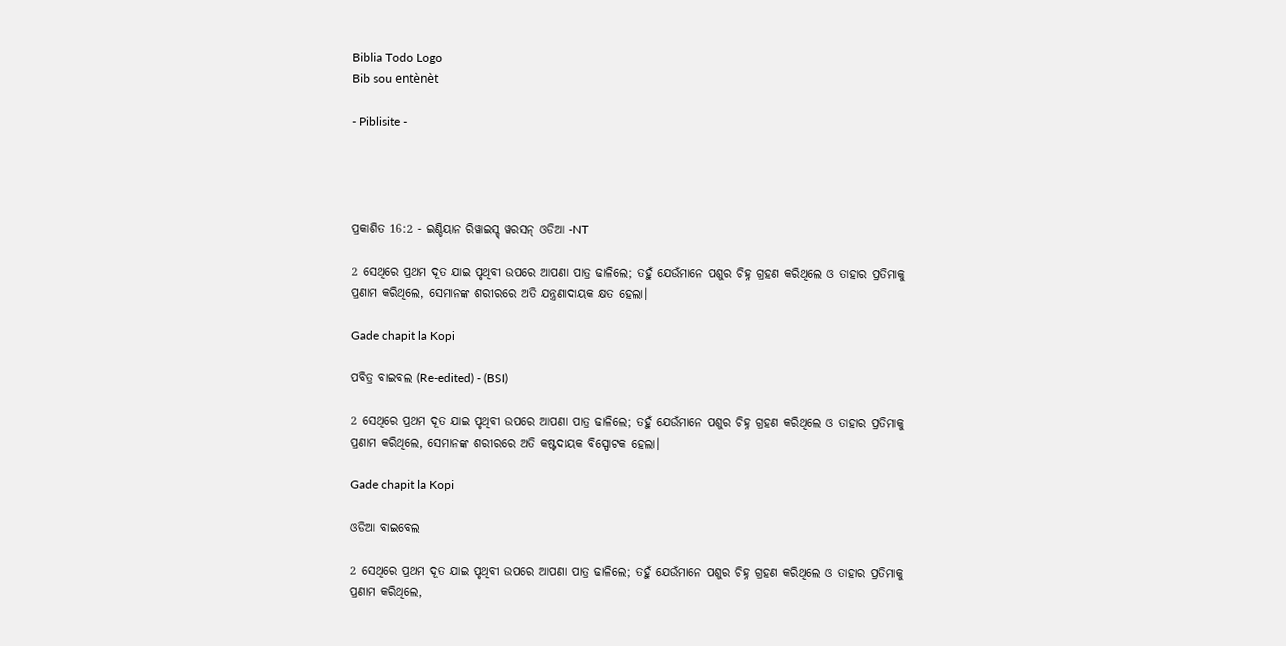Biblia Todo Logo
Bib sou entènèt

- Piblisite -




ପ୍ରକାଶିତ 16:2 - ଇଣ୍ଡିୟାନ ରିୱାଇସ୍ଡ୍ ୱରସନ୍ ଓଡିଆ -NT

2 ସେଥିରେ ପ୍ରଥମ ଦୂତ ଯାଇ ପୃଥିବୀ ଉପରେ ଆପଣା ପାତ୍ର ଢାଳିଲେ; ତହୁଁ ଯେଉଁମାନେ ପଶୁର ଚିହ୍ନ ଗ୍ରହଣ କରିଥିଲେ ଓ ତାହାର ପ୍ରତିମାକୁ ପ୍ରଣାମ କରିଥିଲେ, ସେମାନଙ୍କ ଶରୀରରେ ଅତି ଯନ୍ତ୍ରଣାଦାୟକ କ୍ଷତ ହେଲା।

Gade chapit la Kopi

ପବିତ୍ର ବାଇବଲ (Re-edited) - (BSI)

2 ସେଥିରେ ପ୍ରଥମ ଦୂତ ଯାଇ ପୃଥିବୀ ଉପରେ ଆପଣା ପାତ୍ର ଢାଳିଲେ; ତହୁଁ ଯେଉଁମାନେ ପଶୁର ଚିହ୍ନ ଗ୍ରହଣ କରିଥିଲେ ଓ ତାହାର ପ୍ରତିମାକୁ ପ୍ରଣାମ କରିଥିଲେ, ସେମାନଙ୍କ ଶରୀରରେ ଅତି କଷ୍ଟଦାୟକ ବିସ୍ପୋଟକ ହେଲା।

Gade chapit la Kopi

ଓଡିଆ ବାଇବେଲ

2 ସେଥିରେ ପ୍ରଥମ ଦୂତ ଯାଇ ପୃଥିବୀ ଉପରେ ଆପଣା ପାତ୍ର ଢାଳିଲେ; ତହୁଁ ଯେଉଁମାନେ ପଶୁର ଚିହ୍ନ ଗ୍ରହଣ କରିଥିଲେ ଓ ତାହାର ପ୍ରତିମାକୁ ପ୍ରଣାମ କରିଥିଲେ,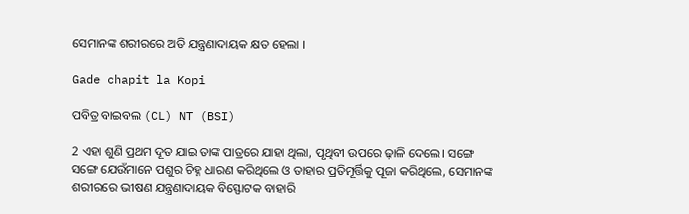ସେମାନଙ୍କ ଶରୀରରେ ଅତି ଯନ୍ତ୍ରଣାଦାୟକ କ୍ଷତ ହେଲା ।

Gade chapit la Kopi

ପବିତ୍ର ବାଇବଲ (CL) NT (BSI)

2 ଏହା ଶୁଣି ପ୍ରଥମ ଦୂତ ଯାଇ ତାଙ୍କ ପାତ୍ରରେ ଯାହା ଥିଲା, ପୃଥିବୀ ଉପରେ ଢ଼ାଳି ଦେଲେ। ସଙ୍ଗେ ସଙ୍ଗେ ଯେଉଁମାନେ ପଶୁର ଚିହ୍ନ ଧାରଣ କରିଥିଲେ ଓ ତାହାର ପ୍ରତିମୂର୍ତ୍ତିକୁ ପୂଜା କରିଥିଲେ, ସେମାନଙ୍କ ଶରୀରରେ ଭୀଷଣ ଯନ୍ତ୍ରଣାଦାୟକ ବିସ୍ଫୋଟକ ବାହାରି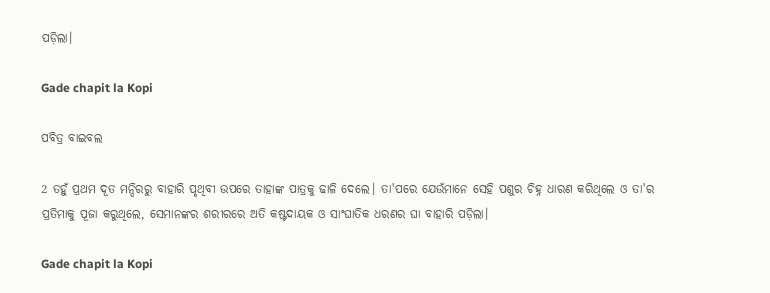ପଡ଼ିଲା।

Gade chapit la Kopi

ପବିତ୍ର ବାଇବଲ

2 ତହୁଁ ପ୍ରଥମ ଦୂତ ମନ୍ଦିରରୁ ବାହାରି ପୃଥିବୀ ଉପରେ ତାହାଙ୍କ ପାତ୍ରକୁ ଢାଳି ଦେଲେ। ତା'ପରେ ଯେଉଁମାନେ ସେହି ପଶୁର ଚିହ୍ନ ଧାରଣ କରିଥିଲେ ଓ ତା'ର ପ୍ରତିମାକୁ ପୂଜା କରୁଥିଲେ, ସେମାନଙ୍କର ଶରୀରରେ ଅତି କଷ୍ଟଦାୟକ ଓ ସାଂଘାତିକ ଧରଣର ଘା ବାହାରି ପଡ଼ିଲା।

Gade chapit la Kopi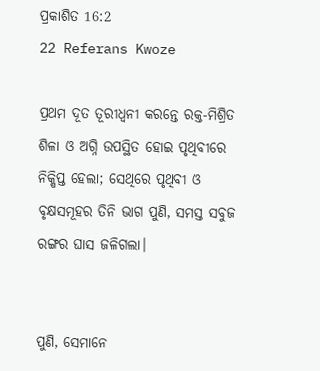ପ୍ରକାଶିତ 16:2
22 Referans Kwoze

ପ୍ରଥମ ଦୂତ ତୂରୀଧ୍ୱନୀ କରନ୍ତେ ରକ୍ତ-ମିଶ୍ରିତ ଶିଳା ଓ ଅଗ୍ନି ଉପସ୍ଥିତ ହୋଇ ପୃଥିବୀରେ ନିକ୍ଷିପ୍ତ ହେଲା; ସେଥିରେ ପୃଥିବୀ ଓ ବୃକ୍ଷସମୂହର ତିନି ଭାଗ ପୁଣି, ସମସ୍ତ ସବୁଜ ରଙ୍ଗର ଘାସ ଜଳିଗଲା।


ପୁଣି, ସେମାନେ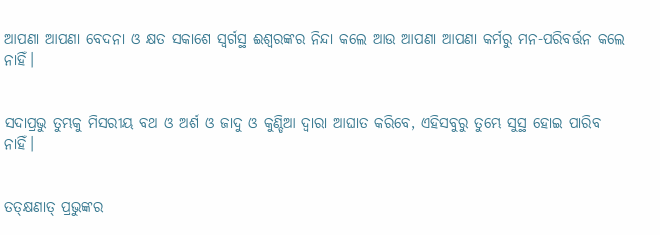ଆପଣା ଆପଣା ବେଦନା ଓ କ୍ଷତ ସକାଶେ ସ୍ୱର୍ଗସ୍ଥ ଈଶ୍ବରଙ୍କର ନିନ୍ଦା କଲେ ଆଉ ଆପଣା ଆପଣା କର୍ମରୁ ମନ-ପରିବର୍ତ୍ତନ କଲେ ନାହିଁ।


ସଦାପ୍ରଭୁ ତୁମ୍ଭକୁ ମିସରୀୟ ବଥ ଓ ଅର୍ଶ ଓ ଜାଦୁ ଓ କୁଣ୍ଡିଆ ଦ୍ୱାରା ଆଘାତ କରିବେ, ଏହିସବୁରୁ ତୁମ୍ଭେ ସୁସ୍ଥ ହୋଇ ପାରିବ ନାହିଁ।


ତତ୍‌କ୍ଷଣାତ୍ ପ୍ରଭୁଙ୍କର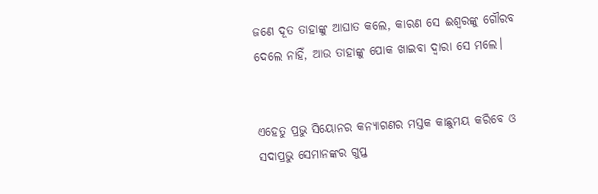ଜଣେ ଦୂତ ତାହାଙ୍କୁ ଆଘାତ କଲେ, କାରଣ ସେ ଈଶ୍ବରଙ୍କୁ ଗୌରବ ଦେଲେ ନାହିଁ, ଆଉ ତାହାଙ୍କୁ ପୋକ ଖାଇବା ଦ୍ୱାରା ସେ ମଲେ।


ଏହେତୁ ପ୍ରଭୁ ସିୟୋନର କନ୍ୟାଗଣର ମସ୍ତକ କାଛୁମୟ କରିବେ ଓ ସଦାପ୍ରଭୁ ସେମାନଙ୍କର ଗୁପ୍ତ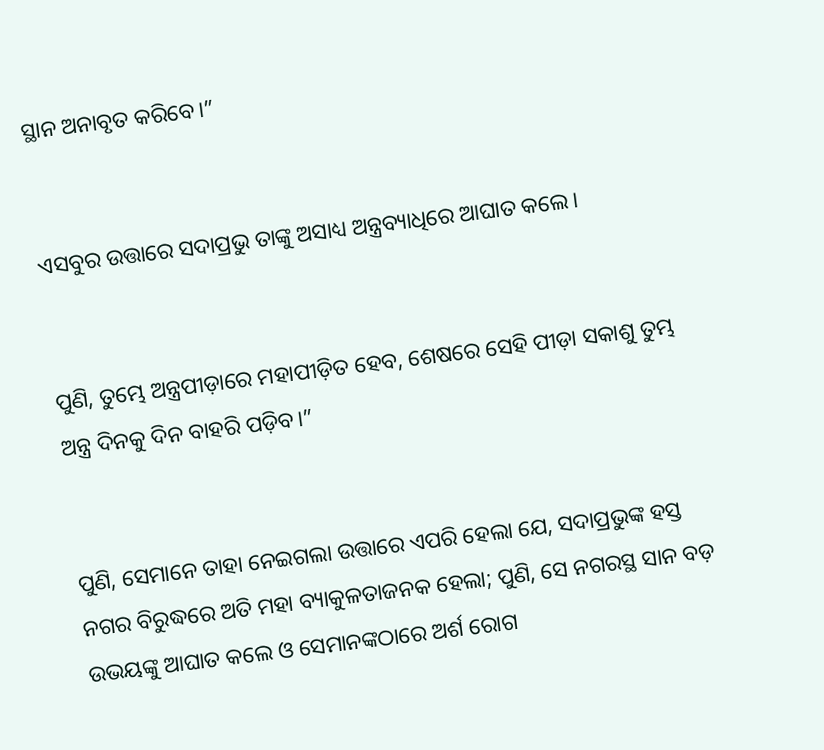ସ୍ଥାନ ଅନାବୃତ କରିବେ।”


ଏସବୁର ଉତ୍ତାରେ ସଦାପ୍ରଭୁ ତାଙ୍କୁ ଅସାଧ୍ୟ ଅନ୍ତ୍ରବ୍ୟାଧିରେ ଆଘାତ କଲେ।


ପୁଣି, ତୁମ୍ଭେ ଅନ୍ତ୍ରପୀଡ଼ାରେ ମହାପୀଡ଼ିତ ହେବ, ଶେଷରେ ସେହି ପୀଡ଼ା ସକାଶୁ ତୁମ୍ଭ ଅନ୍ତ୍ର ଦିନକୁ ଦିନ ବାହରି ପଡ଼ିବ।”


ପୁଣି, ସେମାନେ ତାହା ନେଇଗଲା ଉତ୍ତାରେ ଏପରି ହେଲା ଯେ, ସଦାପ୍ରଭୁଙ୍କ ହସ୍ତ ନଗର ବିରୁଦ୍ଧରେ ଅତି ମହା ବ୍ୟାକୁଳତାଜନକ ହେଲା; ପୁଣି, ସେ ନଗରସ୍ଥ ସାନ ବଡ଼ ଉଭୟଙ୍କୁ ଆଘାତ କଲେ ଓ ସେମାନଙ୍କଠାରେ ଅର୍ଶ ରୋଗ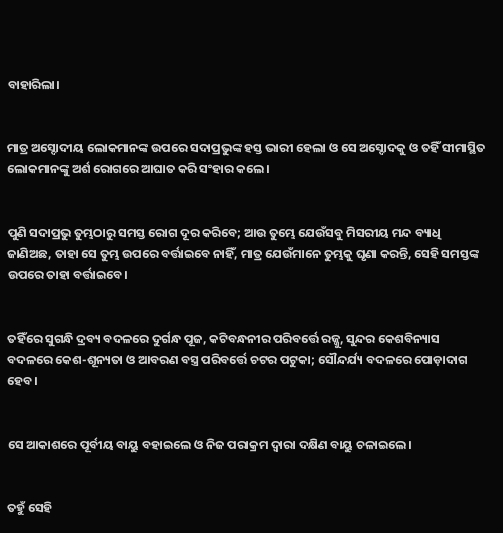ବାହାରିଲା।


ମାତ୍ର ଅସ୍ଦୋଦୀୟ ଲୋକମାନଙ୍କ ଉପରେ ସଦାପ୍ରଭୁଙ୍କ ହସ୍ତ ଭାରୀ ହେଲା ଓ ସେ ଅସ୍ଦୋଦକୁ ଓ ତହିଁ ସୀମାସ୍ଥିତ ଲୋକମାନଙ୍କୁ ଅର୍ଶ ରୋଗରେ ଆଘାତ କରି ସଂହାର କଲେ।


ପୁଣି ସଦାପ୍ରଭୁ ତୁମ୍ଭଠାରୁ ସମସ୍ତ ରୋଗ ଦୂର କରିବେ; ଆଉ ତୁମ୍ଭେ ଯେଉଁସବୁ ମିସରୀୟ ମନ୍ଦ ବ୍ୟାଧି ଜାଣିଅଛ, ତାହା ସେ ତୁମ୍ଭ ଉପରେ ବର୍ତ୍ତାଇବେ ନାହିଁ, ମାତ୍ର ଯେଉଁମାନେ ତୁମ୍ଭକୁ ଘୃଣା କରନ୍ତି, ସେହି ସମସ୍ତଙ୍କ ଉପରେ ତାହା ବର୍ତ୍ତାଇବେ।


ତହିଁରେ ସୁଗନ୍ଧି ଦ୍ରବ୍ୟ ବଦଳରେ ଦୁର୍ଗନ୍ଧ ପୂଜ, କଟିବନ୍ଧନୀର ପରିବର୍ତ୍ତେ ରଜ୍ଜୁ, ସୁନ୍ଦର କେଶବିନ୍ୟାସ ବଦଳରେ କେଶ-ଶୂନ୍ୟତା ଓ ଆବରଣ ବସ୍ତ୍ର ପରିବର୍ତ୍ତେ ଚଟର ପଟୁକା; ସୌନ୍ଦର୍ଯ୍ୟ ବଦଳରେ ପୋଡ଼ାଦାଗ ହେବ।


ସେ ଆକାଶରେ ପୂର୍ବୀୟ ବାୟୁ ବହାଇଲେ ଓ ନିଜ ପରାକ୍ରମ ଦ୍ୱାରା ଦକ୍ଷିଣ ବାୟୁ ଚଳାଇଲେ।


ତହୁଁ ସେହି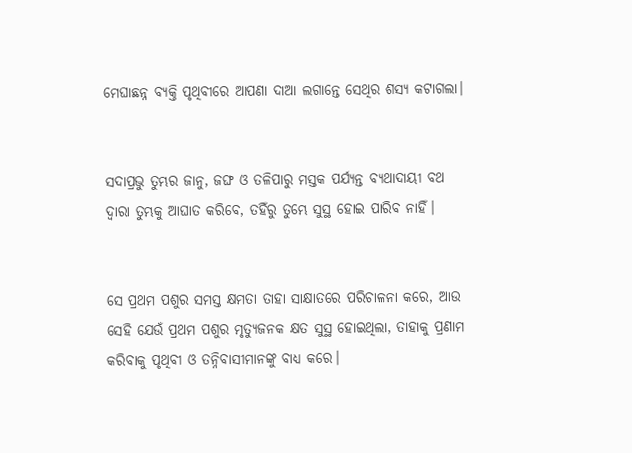ମେଘାଛନ୍ନ ବ୍ୟକ୍ତି ପୃଥିବୀରେ ଆପଣା ଦାଆ ଲଗାନ୍ତେ ସେଥିର ଶସ୍ୟ କଟାଗଲା।


ସଦାପ୍ରଭୁ ତୁମ୍ଭର ଜାନୁ, ଜଙ୍ଘ ଓ ତଳିପାରୁ ମସ୍ତକ ପର୍ଯ୍ୟନ୍ତ ବ୍ୟଥାଦାୟୀ ବଥ ଦ୍ୱାରା ତୁମ୍ଭକୁ ଆଘାତ କରିବେ, ତହିଁରୁ ତୁମ୍ଭେ ସୁସ୍ଥ ହୋଇ ପାରିବ ନାହିଁ।


ସେ ପ୍ରଥମ ପଶୁର ସମସ୍ତ କ୍ଷମତା ତାହା ସାକ୍ଷାତରେ ପରିଚାଳନା କରେ, ଆଉ ସେହି ଯେଉଁ ପ୍ରଥମ ପଶୁର ମୃତ୍ୟୁଜନକ କ୍ଷତ ସୁସ୍ଥ ହୋଇଥିଲା, ତାହାକୁ ପ୍ରଣାମ କରିବାକୁ ପୃଥିବୀ ଓ ତନ୍ନିବାସୀମାନଙ୍କୁ ବାଧ୍ୟ କରେ।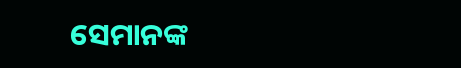ସେମାନଙ୍କ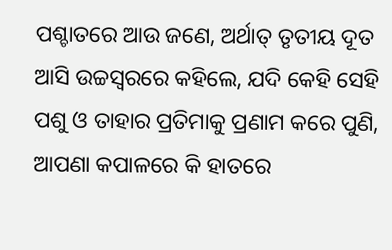ପଶ୍ଚାତରେ ଆଉ ଜଣେ, ଅର୍ଥାତ୍‍ ତୃତୀୟ ଦୂତ ଆସି ଉଚ୍ଚସ୍ୱରରେ କହିଲେ, ଯଦି କେହି ସେହି ପଶୁ ଓ ତାହାର ପ୍ରତିମାକୁ ପ୍ରଣାମ କରେ ପୁଣି, ଆପଣା କପାଳରେ କି ହାତରେ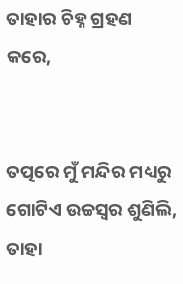ତାହାର ଚିହ୍ନ ଗ୍ରହଣ କରେ,


ତତ୍ପରେ ମୁଁ ମନ୍ଦିର ମଧ୍ୟରୁ ଗୋଟିଏ ଉଚ୍ଚସ୍ୱର ଶୁଣିଲି, ତାହା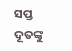ସପ୍ତ ଦୂତଙ୍କୁ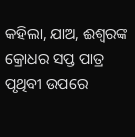କହିଲା, ଯାଅ, ଈଶ୍ବରଙ୍କ କ୍ରୋଧର ସପ୍ତ ପାତ୍ର ପୃଥିବୀ ଉପରେ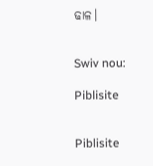ଢାଳ।


Swiv nou:

Piblisite


Piblisite